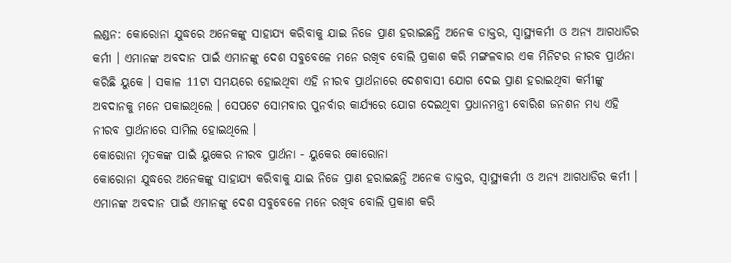ଲଣ୍ଡନ: କୋରୋନା ଯୁଦ୍ଧରେ ଅନେକଙ୍କୁ ସାହାଯ୍ୟ କରିବାକୁ ଯାଇ ନିଜେ ପ୍ରାଣ ହରାଇଛନ୍ତି ଅନେକ ଡାକ୍ତର, ସ୍ବାସ୍ଥ୍ୟକର୍ମୀ ଓ ଅନ୍ୟ ଆଗଧାଡିର କର୍ମୀ । ଏମାନଙ୍କ ଅବଦାନ ପାଇଁ ଏମାନଙ୍କୁ ଦେଶ ସବୁବେଳେ ମନେ ରଖିବ ବୋଲି ପ୍ରକାଶ କରି ମଙ୍ଗଳବାର ଏକ ମିନିଟର ନୀରବ ପ୍ରାର୍ଥନା କରିଛି ୟୁକେ । ସକାଳ 11ଟା ସମୟରେ ହୋଇଥିବା ଏହି ନୀରବ ପ୍ରାର୍ଥନାରେ ଦେଶବାସୀ ଯୋଗ ଦେଇ ପ୍ରାଣ ହରାଇଥିବା କର୍ମୀଙ୍କୁ ଅବଦାନକୁ ମନେ ପକାଇଥିଲେ । ସେପଟେ ସୋମବାର ପୁନର୍ବାର କାର୍ଯ୍ୟରେ ଯୋଗ ଦେଇଥିବା ପ୍ରଧାନମନ୍ତ୍ରୀ ବୋରିଶ ଜନଶନ ମଧ୍ୟ ଏହି ନୀରବ ପ୍ରାର୍ଥନାରେ ସାମିଲ ହୋଇଥିଲେ ।
କୋରୋନା ମୃତକଙ୍କ ପାଇଁ ୟୁକେର ନୀରବ ପ୍ରାର୍ଥନା - ୟୁକେର କୋରୋନା
କୋରୋନା ଯୁଦ୍ଧରେ ଅନେକଙ୍କୁ ସାହାଯ୍ୟ କରିବାକୁ ଯାଇ ନିଜେ ପ୍ରାଣ ହରାଇଛନ୍ତି ଅନେକ ଡାକ୍ତର, ସ୍ବାସ୍ଥ୍ୟକର୍ମୀ ଓ ଅନ୍ୟ ଆଗଧାଡିର କର୍ମୀ । ଏମାନଙ୍କ ଅବଦାନ ପାଇଁ ଏମାନଙ୍କୁ ଦେଶ ସବୁବେଳେ ମନେ ରଖିବ ବୋଲି ପ୍ରକାଶ କରି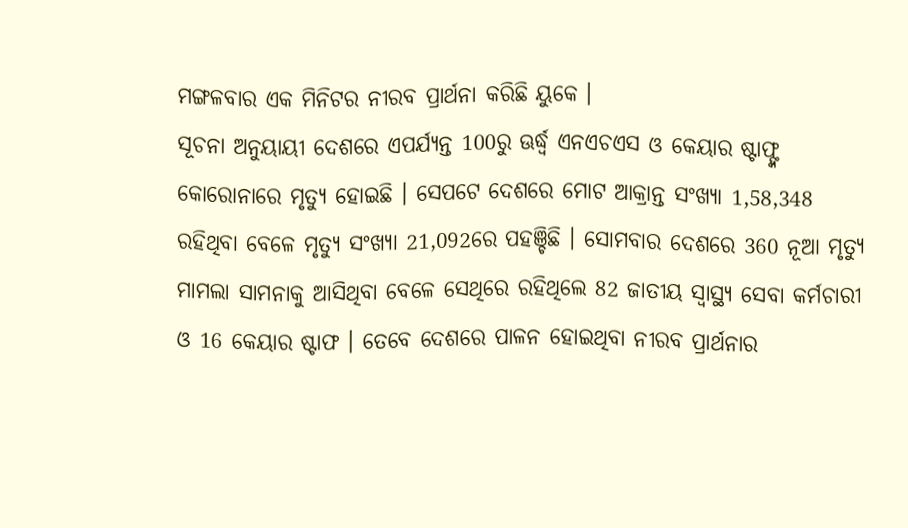ମଙ୍ଗଳବାର ଏକ ମିନିଟର ନୀରବ ପ୍ରାର୍ଥନା କରିଛି ୟୁକେ ।
ସୂଚନା ଅନୁୟାୟୀ ଦେଶରେ ଏପର୍ଯ୍ୟନ୍ତ 100ରୁ ଊର୍ଦ୍ଧ୍ବ ଏନଏଚଏସ ଓ କେୟାର ଷ୍ଟାଫ୍ଙ୍କ କୋରୋନାରେ ମୃତ୍ୟୁ ହୋଇଛି । ସେପଟେ ଦେଶରେ ମୋଟ ଆକ୍ରାନ୍ତ ସଂଖ୍ୟା 1,58,348 ରହିଥିବା ବେଳେ ମୃତ୍ୟୁ ସଂଖ୍ୟା 21,092ରେ ପହଞ୍ଚିଛି । ସୋମବାର ଦେଶରେ 360 ନୂଆ ମୃତ୍ୟୁ ମାମଲା ସାମନାକୁ ଆସିଥିବା ବେଳେ ସେଥିରେ ରହିଥିଲେ 82 ଜାତୀୟ ସ୍ବାସ୍ଥ୍ୟ ସେବା କର୍ମଚାରୀ ଓ 16 କେୟାର ଷ୍ଟାଫ । ତେବେ ଦେଶରେ ପାଳନ ହୋଇଥିବା ନୀରବ ପ୍ରାର୍ଥନାର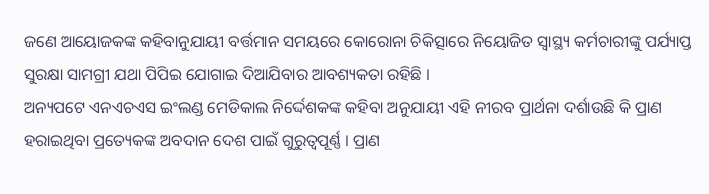ଜଣେ ଆୟୋଜକଙ୍କ କହିବାନୁଯାୟୀ ବର୍ତ୍ତମାନ ସମୟରେ କୋରୋନା ଚିକିତ୍ସାରେ ନିୟୋଜିତ ସ୍ବାସ୍ଥ୍ୟ କର୍ମଚାରୀଙ୍କୁ ପର୍ଯ୍ୟାପ୍ତ ସୁରକ୍ଷା ସାମଗ୍ରୀ ଯଥା ପିପିଇ ଯୋଗାଇ ଦିଆଯିବାର ଆବଶ୍ୟକତା ରହିଛି ।
ଅନ୍ୟପଟେ ଏନଏଚଏସ ଇଂଲଣ୍ଡ ମେଡିକାଲ ନିର୍ଦ୍ଦେଶକଙ୍କ କହିବା ଅନୁଯାୟୀ ଏହି ନୀରବ ପ୍ରାର୍ଥନା ଦର୍ଶାଉଛି କି ପ୍ରାଣ ହରାଇଥିବା ପ୍ରତ୍ୟେକଙ୍କ ଅବଦାନ ଦେଶ ପାଇଁ ଗୁରୁତ୍ବପୂର୍ଣ୍ଣ । ପ୍ରାଣ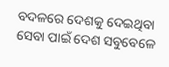ବଦଳରେ ଦେଶକୁ ଦେଇଥିବା ସେବା ପାଇଁ ଦେଶ ସବୁବେଳେ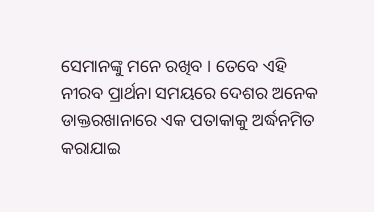ସେମାନଙ୍କୁ ମନେ ରଖିବ । ତେବେ ଏହି ନୀରବ ପ୍ରାର୍ଥନା ସମୟରେ ଦେଶର ଅନେକ ଡାକ୍ତରଖାନାରେ ଏକ ପତାକାକୁ ଅର୍ଦ୍ଧନମିତ କରାଯାଇ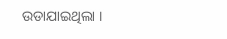ଉଡାଯାଇଥିଲା ।